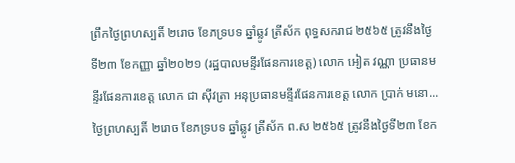ព្រឹកថ្ងៃព្រហស្បតិ៍ ២រោច ខែភទ្របទ ឆ្នាំឆ្លូវ ត្រីស័ក ពុទ្ធសករាជ ២៥៦៥ ត្រូវនឹងថ្ងៃទី២៣ ខែកញ្ញា ឆ្នាំ២០២១ (រដ្ឋបាលមន្ទីរផែនការខេត្ត) លោក អៀត វណ្ណា ប្រធានមន្ទីរផែនការខេត្ត លោក ជា ស៊ីវត្រា អនុប្រធានមន្ទីរផែនការខេត្ត លោក ប្រាក់ មនោ...
ថ្ងៃព្រហស្បតិ៍ ២រោច ខែភទ្របទ ឆ្នាំឆ្លូវ ត្រីស័ក ព.ស ២៥៦៥ ត្រូវនឹងថ្ងៃទី២៣ ខែក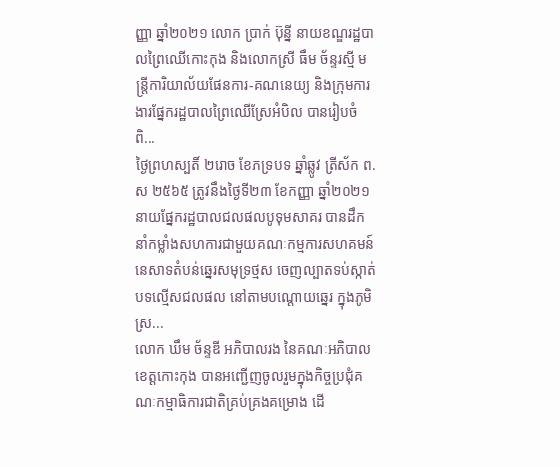ញ្ញា ឆ្នាំ២០២១ លោក ប្រាក់ ប៊ុន្នី នាយខណ្ឌរដ្ឋបាលព្រៃឈើកោះកុង និងលោកស្រី ធឹម ច័ន្ទរស្មី មន្រ្តីការិយាល័យផែនការ-គណនេយ្យ និងក្រុមការងារផ្នែករដ្ឋបាលព្រៃឈើស្រែអំបិល បានរៀបចំពិ...
ថ្ងៃព្រហស្បតិ៍ ២រោច ខែភទ្របទ ឆ្នាំឆ្លូវ ត្រីស័ក ព.ស ២៥៦៥ ត្រូវនឹងថ្ងៃទី២៣ ខែកញ្ញា ឆ្នាំ២០២១ នាយផ្នែករដ្ឋបាលជលផលបូទុមសាគរ បានដឹកនាំកម្លាំងសហការជាមួយគណៈកម្មការសហគមន៍នេសាទតំបន់ឆ្នេរសមុទ្រថ្មស ចេញល្បាតទប់ស្កាត់បទល្មើសជលផល នៅតាមបណ្តោយឆ្នេរ ក្នុងភូមិស្រ...
លោក ឃឹម ច័ន្ទឌី អភិបាលរង នៃគណៈអភិបាលខេត្តកោះកុង បានអញ្ជើញចូលរួមក្នុងកិច្ចប្រជុំគណៈកម្មាធិការជាតិគ្រប់គ្រងគម្រោង ដើ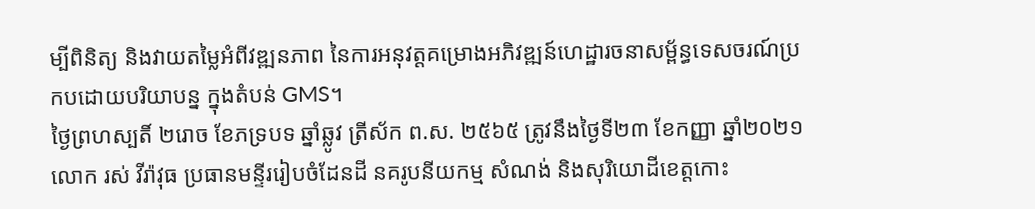ម្បីពិនិត្យ និងវាយតម្លៃអំពីវឌ្ឍនភាព នៃការអនុវត្តគម្រោងអភិវឌ្ឍន៍ហេដ្ឋារចនាសម្ព័ន្ធទេសចរណ៍ប្រកបដោយបរិយាបន្ន ក្នុងតំបន់ GMS។
ថ្ងៃព្រហស្បតិ៍ ២រោច ខែភទ្របទ ឆ្នាំឆ្លូវ ត្រីស័ក ព.ស. ២៥៦៥ ត្រូវនឹងថ្ងៃទី២៣ ខែកញ្ញា ឆ្នាំ២០២១ លោក រស់ វីរ៉ាវុធ ប្រធានមន្ទីររៀបចំដែនដី នគរូបនីយកម្ម សំណង់ និងសុរិយោដីខេត្តកោះ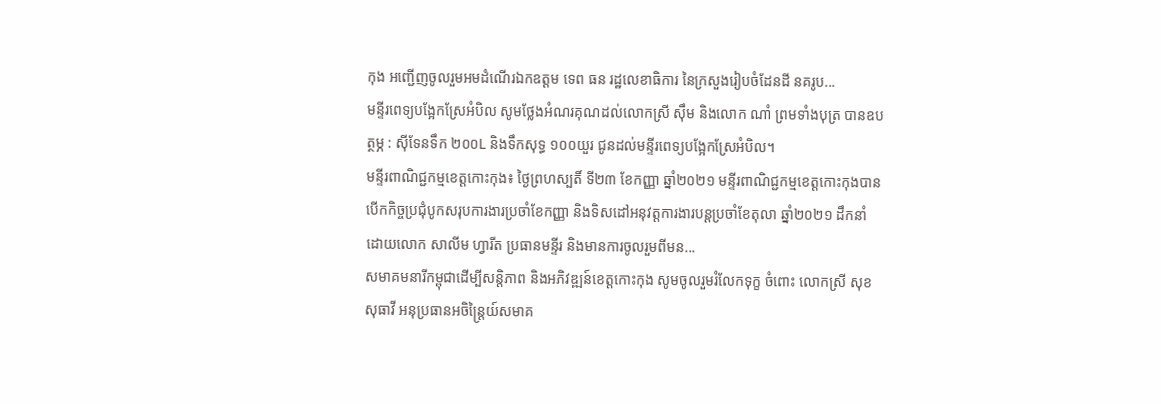កុង អញ្ជើញចូលរួមអមដំណើរឯកឧត្តម ទេព ធន រដ្ឋលេខាធិការ នៃក្រសួងរៀបចំដែនដី នគរូប...
មន្ទីរពេទ្យបង្អែកស្រែអំបិល សូមថ្លែងអំណរគុណដល់លោកស្រី ស៊ឹម និងលោក ណាំ ព្រមទាំងបុត្រ បានឧបត្ថម្ភ : សុីទែនទឹក ២០០L និងទឹកសុទ្ធ ១០០យួរ ជូនដល់មន្ទីរពេទ្យបង្អែកស្រែអំបិល។
មន្ទីរពាណិជ្ជកម្មខេត្តកោះកុង៖ ថ្ងៃព្រហស្បតិ៍ ទី២៣ ខែកញ្ញា ឆ្នាំ២០២១ មន្ទីរពាណិជ្ជកម្មខេត្តកោះកុងបានបើកកិច្ចប្រជុំបូកសរុបការងារប្រចាំខែកញ្ញា និងទិសដៅអនុវត្តការងារបន្តប្រចាំខែតុលា ឆ្នាំ២០២១ ដឹកនាំដោយលោក សាលីម ហ្វារីត ប្រធានមន្ទីរ និងមានការចូលរួមពីមន...
សមាគមនារីកម្ពុជាដើម្បីសន្តិភាព និងអភិវឌ្ឍន៍ខេត្តកោះកុង សូមចូលរួមរំលែកទុក្ខ ចំពោះ លោកស្រី សុខ សុធាវី អនុប្រធានអចិន្ដ្រៃយ៍សមាគ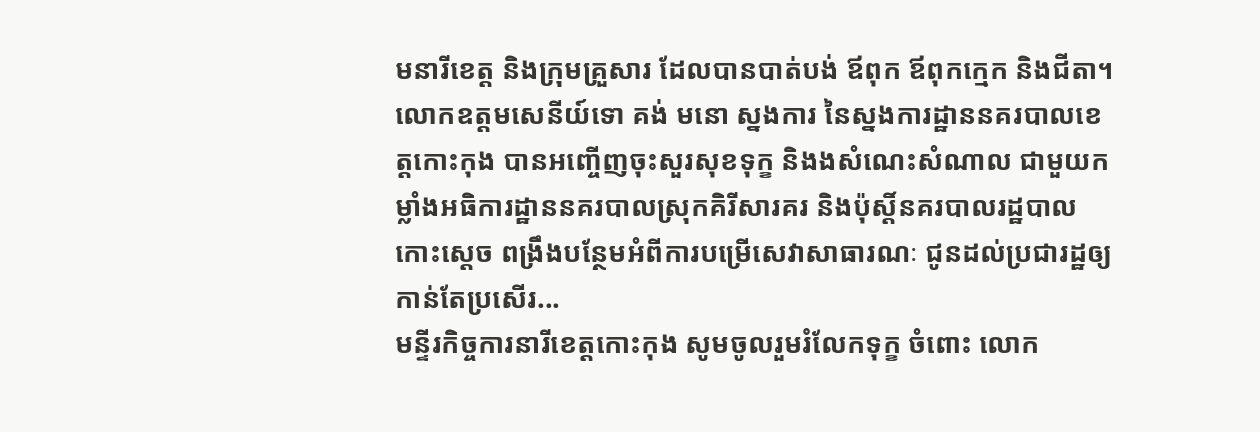មនារីខេត្ត និងក្រុមគ្រួសារ ដែលបានបាត់បង់ ឪពុក ឪពុកក្មេក និងជីតា។
លោកឧត្តមសេនីយ៍ទោ គង់ មនោ ស្នងការ នៃស្នងការដ្ឋាននគរបាលខេត្តកោះកុង បានអញ្ចើញចុះសួរសុខទុក្ខ និងងសំណេះសំណាល ជាមួយកម្លាំងអធិការដ្ឋាននគរបាលស្រុកគិរីសារគរ និងប៉ុស្តិ៍នគរបាលរដ្ឋបាលកោះស្តេច ពង្រឹងបន្ថែមអំពីការបម្រើសេវាសាធារណៈ ជូនដល់ប្រជារដ្ឋឲ្យកាន់តែប្រសើរ...
មន្ទីរកិច្ចការនារីខេត្តកោះកុង សូមចូលរួមរំលែកទុក្ខ ចំពោះ លោក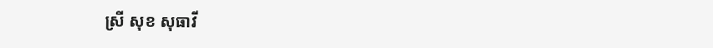ស្រី សុខ សុធាវី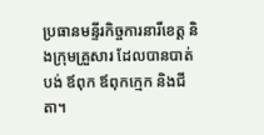ប្រធានមន្ទីរកិច្ចការនារីខេត្ត និងក្រុមគ្រួសារ ដែលបានបាត់បង់ ឪពុក ឪពុកក្មេក និងជីតា។